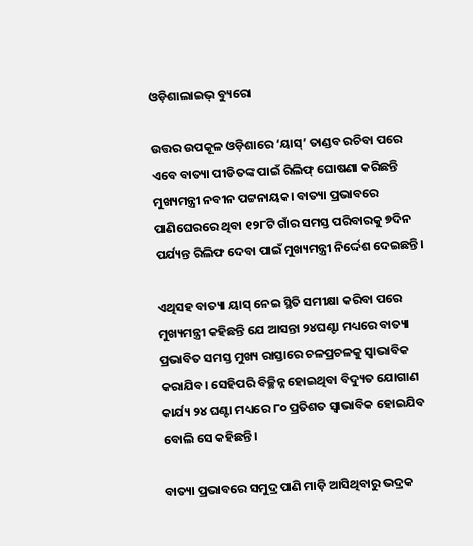ଓଡ଼ିଶାଲାଇଭ୍ ବ୍ୟୁରୋ

ଉତ୍ତର ଉପକୂଳ ଓଡ଼ିଶାରେ ‘ୟାସ୍’ ତାଣ୍ଡବ ରଚିବା ପରେ ଏବେ ବାତ୍ୟା ପୀଡିତଙ୍କ ପାଇଁ ରିଲିଫ୍ ଘୋଷଣା କରିଛନ୍ତି ମୁଖ୍ୟମନ୍ତ୍ରୀ ନବୀନ ପଟ୍ଟନାୟକ। ବାତ୍ୟା ପ୍ରଭାବରେ ପାଣିଘେରରେ ଥିବା ୧୨୮ଟି ଗାଁର ସମସ୍ତ ପରିବାରକୁ ୭ଦିନ ପର୍ଯ୍ୟନ୍ତ ରିଲିଫ ଦେବା ପାଇଁ ମୁଖ୍ୟମନ୍ତ୍ରୀ ନିର୍ଦ୍ଦେଶ ଦେଇଛନ୍ତି।

ଏଥିସହ ବାତ୍ୟା ୟାସ୍ ନେଇ ସ୍ଥିତି ସମୀକ୍ଷା କରିବା ପରେ ମୁଖ୍ୟମନ୍ତ୍ରୀ କହିଛନ୍ତି ଯେ ଆସନ୍ତା ୨୪ଘଣ୍ଟା ମଧ୍ୟରେ ବାତ୍ୟା ପ୍ରଭାବିତ ସମସ୍ତ ମୁଖ୍ୟ ରାସ୍ତାରେ ଚଳପ୍ରଚଳକୁ ସ୍ୱାଭାବିକ କରାଯିବ। ସେହିପରି ବିଚ୍ଛିନ୍ନ ହୋଇଥିବା ବିଦ୍ୟୁତ ଯୋଗାଣ କାର୍ଯ୍ୟ ୨୪ ଘଣ୍ଟା ମଧ୍ୟରେ ୮୦ ପ୍ରତିଶତ ସ୍ୱାଭାବିକ ହୋଇଯିବ ବୋଲି ସେ କହିଛନ୍ତି।

ବାତ୍ୟା ପ୍ରଭାବରେ ସମୁଦ୍ର ପାଣି ମାଡ଼ି ଆସିଥିବାରୁ ଭଦ୍ରକ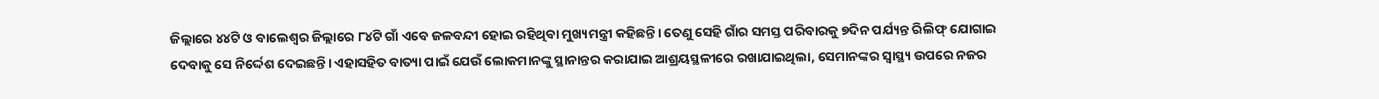ଜିଲ୍ଲାରେ ୪୪ଟି ଓ ବାଲେଶ୍ୱର ଜିଲ୍ଲାରେ ୮୪ଟି ଗାଁ ଏବେ ଜଳବନ୍ଦୀ ହୋଇ ରହିଥିବା ମୁଖ୍ୟମନ୍ତ୍ରୀ କହିଛନ୍ତି। ତେଣୁ ସେହି ଗାଁର ସମସ୍ତ ପରିବାରକୁ ୭ଦିନ ପର୍ଯ୍ୟନ୍ତ ରିଲିଫ୍ ଯୋଗାଇ ଦେବାକୁ ସେ ନିର୍ଦ୍ଦେଶ ଦେଇଛନ୍ତି। ଏହାସହିତ ବାତ୍ୟା ପାଇଁ ଯେଉଁ ଲୋକମାନଙ୍କୁ ସ୍ଥାନାନ୍ତର କରାଯାଇ ଆଶ୍ରୟସ୍ଥଳୀରେ ରଖାଯାଇଥିଲା, ସେମାନଙ୍କର ସ୍ୱାସ୍ଥ୍ୟ ଉପରେ ନଜର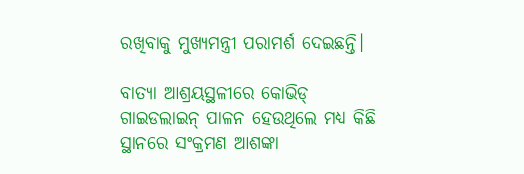ରଖିବାକୁ ମୁଖ୍ୟମନ୍ତ୍ରୀ ପରାମର୍ଶ ଦେଇଛନ୍ତି।

ବାତ୍ୟା ଆଶ୍ରୟସ୍ଥଳୀରେ କୋଭିଡ୍ ଗାଇଡଲାଇନ୍ ପାଳନ ହେଉଥିଲେ ମଧ୍ୟ କିଛି ସ୍ଥାନରେ ସଂକ୍ରମଣ ଆଶଙ୍କା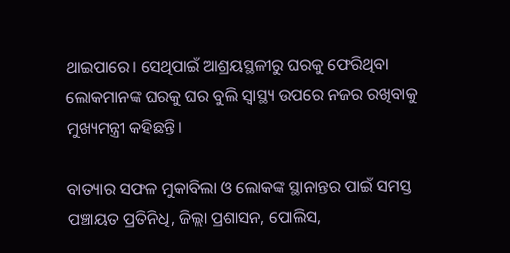ଥାଇପାରେ। ସେଥିପାଇଁ ଆଶ୍ରୟସ୍ଥଳୀରୁ ଘରକୁ ଫେରିଥିବା ଲୋକମାନଙ୍କ ଘରକୁ ଘର ବୁଲି ସ୍ୱାସ୍ଥ୍ୟ ଉପରେ ନଜର ରଖିବାକୁ ମୁଖ୍ୟମନ୍ତ୍ରୀ କହିଛନ୍ତି।

ବାତ୍ୟାର ସଫଳ ମୁକାବିଲା ଓ ଲୋକଙ୍କ ସ୍ଥାନାନ୍ତର ପାଇଁ ସମସ୍ତ ପଞ୍ଚାୟତ ପ୍ରତିନିଧି, ଜିଲ୍ଲା ପ୍ରଶାସନ, ପୋଲିସ,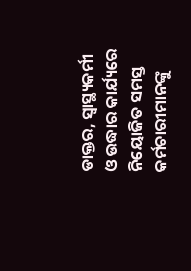ଡାକ୍ତର, ସ୍ୱାସ୍ଥ୍ୟକର୍ମୀ ଓ ଉଦ୍ଧାର କାର୍ଯ୍ୟରେ ନିୟୋଜିତ ସମସ୍ତ କର୍ମଚାରୀମାନଙ୍କୁ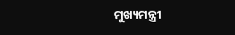ମୁଖ୍ୟମନ୍ତ୍ରୀ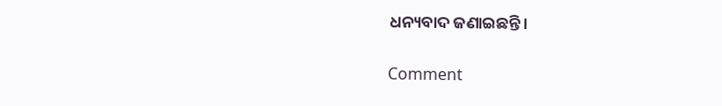ଧନ୍ୟବାଦ ଜଣାଇଛନ୍ତି।

Comment